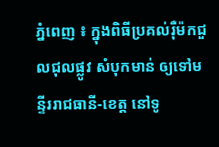ភ្នំពេញ ៖ ក្នុងពិធីប្រគល់រ៉ឺម៉កជួលជុលផ្លូវ សំបុកមាន់ ឲ្យទៅមន្ទីររាជធានី-ខេត្ត នៅទូ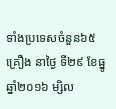ទាំងប្រទេសចំនួន៦៥គ្រឿង នាថ្ងៃ ទី២៩ ខែធ្នូ ឆ្នាំ២០១៦ ម្សិល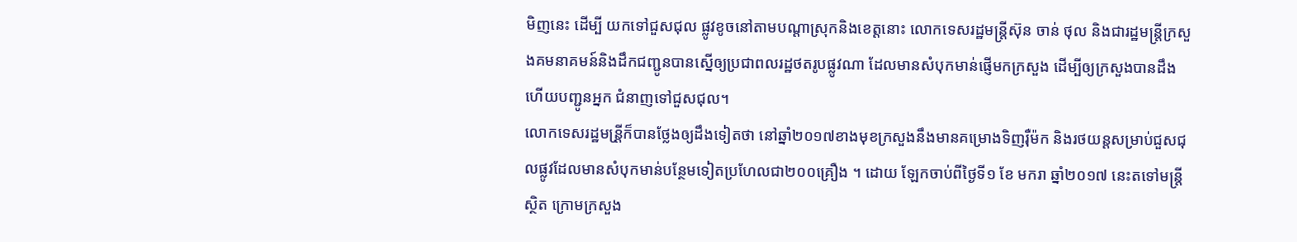មិញនេះ ដើម្បី យកទៅជួសជុល ផ្លូវខូចនៅតាមបណ្ដាស្រុកនិងខេត្តនោះ លោកទេសរដ្ឋមន្រ្តីស៊ុន ចាន់ ថុល និងជារដ្ឋមន្រ្តីក្រសួងគមនាគមន៍និងដឹកជញ្ជូនបានស្នើឲ្យប្រជាពលរដ្ឋថតរូបផ្លូវណា ដែលមានសំបុកមាន់ផ្ញើមកក្រសួង ដើម្បីឲ្យក្រសួងបានដឹង ហើយបញ្ជូនអ្នក ជំនាញទៅជួសជុល។
លោកទេសរដ្ឋមន្រី្តក៏បានថ្លែងឲ្យដឹងទៀតថា នៅឆ្នាំ២០១៧ខាងមុខក្រសួងនឹងមានគម្រោងទិញរ៉ឺម៉ក និងរថយន្តសម្រាប់ជួសជុលផ្លូវដែលមានសំបុកមាន់បន្ថែមទៀតប្រហែលជា២០០គ្រឿង ។ ដោយ ឡែកចាប់ពីថ្ងៃទី១ ខែ មករា ឆ្នាំ២០១៧ នេះតទៅមន្រ្តីស្ថិត ក្រោមក្រសួង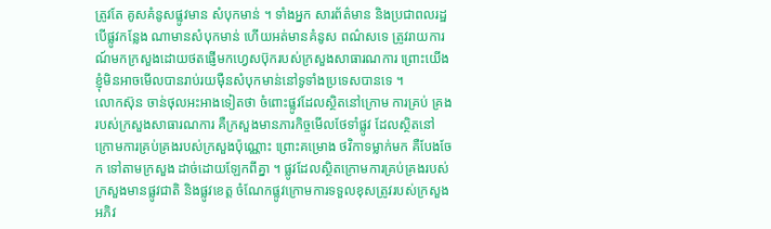ត្រូវតែ គូសគំនូសផ្លូវមាន សំបុកមាន់ ។ ទាំងអ្នក សារព័ត៌មាន និងប្រជាពលរដ្ឋ បើផ្លូវកន្លែង ណាមានសំបុកមាន់ ហើយអត់មានគំនូស ពណ៌សទេ ត្រូវរាយការណ៍មកក្រសួងដោយថតផ្ញើមកហ្វេសប៊ុករបស់ក្រសួងសាធារណការ ព្រោះយើងខ្ញុំមិនអាចមើលបានរាប់រយម៉ឺនសំបុកមាន់នៅទូទាំងប្រទេសបានទេ ។
លោកស៊ុន ចាន់ថុលអះអាងទៀតថា ចំពោះផ្លូវដែលស្ថិតនៅក្រោម ការគ្រប់ គ្រងរបស់ក្រសួងសាធារណការ គឺក្រសួងមានភារកិច្ចមើលថែទាំផ្លូវ ដែលស្ថិតនៅ ក្រោមការគ្រប់គ្រងរបស់ក្រសួងប៉ុណ្ណោះ ព្រោះគម្រោង ថវិកាទម្លាក់មក គឺបែងចែក ទៅតាមក្រសួង ដាច់ដោយឡែកពីគ្នា ។ ផ្លូវដែលស្ថិតក្រោមការគ្រប់គ្រងរបស់ក្រសួងមានផ្លូវជាតិ និងផ្លូវខេត្ត ចំណែកផ្លូវក្រោមការទទួលខុសត្រូវរបស់ក្រសួងអភិវ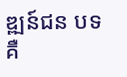ឌ្ឍន៍ជន បទគឺ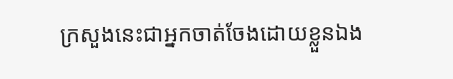ក្រសួងនេះជាអ្នកចាត់ចែងដោយខ្លួនឯង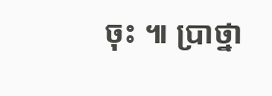ចុះ ៕ ប្រាថ្នា